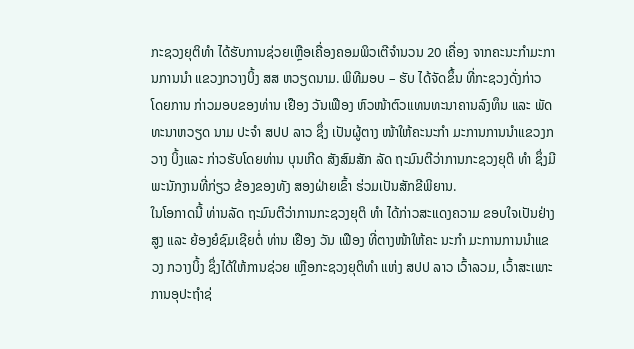ກະຊວງຍຸຕິທຳ ໄດ້ຮັບການຊ່ວຍເຫຼືອເຄື່ອງຄອມພິວເຕີຈຳນວນ 20 ເຄື່ອງ ຈາກຄະນະກຳມະການການນຳ ແຂວງກວາງບິ້ງ ສສ ຫວຽດນາມ. ພິທີມອບ – ຮັບ ໄດ້ຈັດຂຶ້ນ ທີ່ກະຊວງດັ່ງກ່າວ ໂດຍການ ກ່າວມອບຂອງທ່ານ ເຢືອງ ວັນເຟືອງ ຫົວໜ້າຕົວແທນທະນາຄານລົງທຶນ ແລະ ພັດທະນາຫວຽດ ນາມ ປະຈຳ ສປປ ລາວ ຊຶ່ງ ເປັນຜູ້ຕາງ ໜ້າໃຫ້ຄະນະກຳ ມະການການນຳແຂວງກວາງ ບິ້ງແລະ ກ່າວຮັບໂດຍທ່ານ ບຸນເກີດ ສັງສົມສັກ ລັດ ຖະມົນຕີວ່າການກະຊວງຍຸຕິ ທຳ ຊຶ່ງມີພະນັກງານທີ່ກ່ຽວ ຂ້ອງຂອງທັງ ສອງຝ່າຍເຂົ້າ ຮ່ວມເປັນສັກຂີພິຍານ.
ໃນໂອກາດນີ້ ທ່ານລັດ ຖະມົນຕີວ່າການກະຊວງຍຸຕິ ທຳ ໄດ້ກ່າວສະແດງຄວາມ ຂອບໃຈເປັນຢ່າງສູງ ແລະ ຍ້ອງຍໍຊົມເຊີຍຕໍ່ ທ່ານ ເຢືອງ ວັນ ເຟືອງ ທີ່ຕາງໜ້າໃຫ້ຄະ ນະກຳ ມະການການນຳແຂວງ ກວາງບິ້ງ ຊຶ່ງໄດ້ໃຫ້ການຊ່ວຍ ເຫຼືອກະຊວງຍຸຕິທຳ ແຫ່ງ ສປປ ລາວ ເວົ້າລວມ, ເວົ້າສະເພາະການອຸປະຖຳຊ່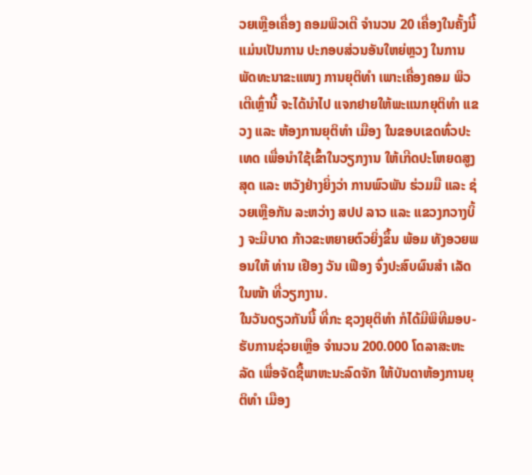ວຍເຫຼືອເຄື່ອງ ຄອມພິວເຕີ ຈຳນວນ 20 ເຄື່ອງໃນຄັ້ງນີ້ ແມ່ນເປັນການ ປະກອບສ່ວນອັນໃຫຍ່ຫຼວງ ໃນການພັດທະນາຂະແໜງ ການຍຸຕິທຳ ເພາະເຄື່ອງຄອມ ພິວເຕີເຫຼົ່ານີ້ ຈະໄດ້ນຳໄປ ແຈກຢາຍໃຫ້ພະແນກຍຸຕິທຳ ແຂວງ ແລະ ຫ້ອງການຍຸຕິທຳ ເມືອງ ໃນຂອບເຂດທົ່ວປະ ເທດ ເພື່ອນຳໃຊ້ເຂົ້າໃນວຽກງານ ໃຫ້ເກີດປະໂຫຍດສູງສຸດ ແລະ ຫວັງຢ່າງຍິ່ງວ່າ ການພົວພັນ ຮ່ວມມື ແລະ ຊ່ວຍເຫຼືອກັນ ລະຫວ່າງ ສປປ ລາວ ແລະ ແຂວງກວາງບິ້ງ ຈະມີບາດ ກ້າວຂະຫຍາຍຕົວຍິ່ງຂຶ້ນ ພ້ອມ ທັງອວຍພອນໃຫ້ ທ່ານ ເຢືອງ ວັນ ເຟືອງ ຈົ່ງປະສົບຜົນສຳ ເລັດໃນໜ້າ ທີ່ວຽກງານ.
ໃນວັນດຽວກັນນີ້ ທີ່ກະ ຊວງຍຸຕິທຳ ກໍໄດ້ມີພິທີມອບ- ຮັບການຊ່ວຍເຫຼືອ ຈຳນວນ 200.000 ໂດລາສະຫະລັດ ເພື່ອຈັດຊື້ພາຫະນະລົດຈັກ ໃຫ້ບັນດາຫ້ອງການຍຸຕິທຳ ເມືອງ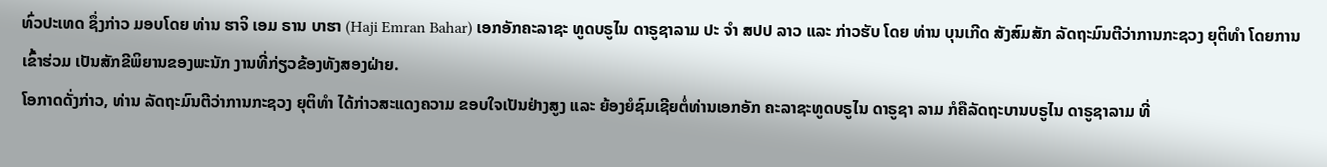ທົ່ວປະເທດ ຊຶ່ງກ່າວ ມອບໂດຍ ທ່ານ ຮາຈິ ເອມ ຣານ ບາຮາ (Haji Emran Bahar) ເອກອັກຄະລາຊະ ທູດບຣູໄນ ດາຣູຊາລາມ ປະ ຈຳ ສປປ ລາວ ແລະ ກ່າວຮັບ ໂດຍ ທ່ານ ບຸນເກີດ ສັງສົມສັກ ລັດຖະມົນຕີວ່າການກະຊວງ ຍຸຕິທຳ ໂດຍການເຂົ້າຮ່ວມ ເປັນສັກຂີພິຍານຂອງພະນັກ ງານທີ່ກ່ຽວຂ້ອງທັງສອງຝ່າຍ.
ໂອກາດດັ່ງກ່າວ, ທ່ານ ລັດຖະມົນຕີວ່າການກະຊວງ ຍຸຕິທຳ ໄດ້ກ່າວສະແດງຄວາມ ຂອບໃຈເປັນຢ່າງສູງ ແລະ ຍ້ອງຍໍຊົມເຊີຍຕໍ່ທ່ານເອກອັກ ຄະລາຊະທູດບຣູໄນ ດາຣູຊາ ລາມ ກໍຄືລັດຖະບານບຣູໄນ ດາຣູຊາລາມ ທີ່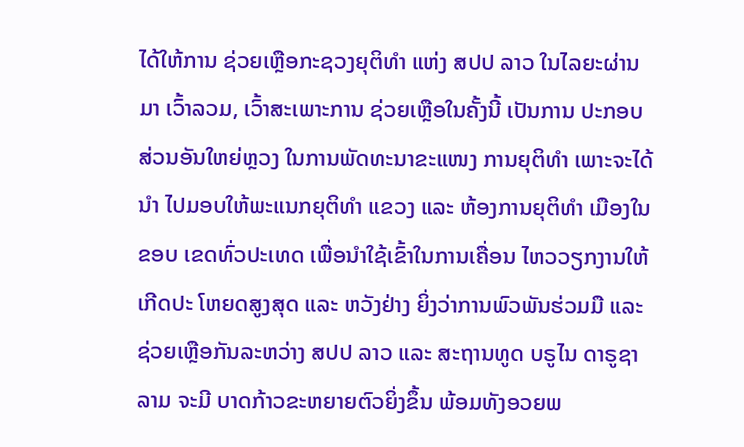ໄດ້ໃຫ້ການ ຊ່ວຍເຫຼືອກະຊວງຍຸຕິທຳ ແຫ່ງ ສປປ ລາວ ໃນໄລຍະຜ່ານມາ ເວົ້າລວມ, ເວົ້າສະເພາະການ ຊ່ວຍເຫຼືອໃນຄັ້ງນີ້ ເປັນການ ປະກອບສ່ວນອັນໃຫຍ່ຫຼວງ ໃນການພັດທະນາຂະແໜງ ການຍຸຕິທຳ ເພາະຈະໄດ້ນຳ ໄປມອບໃຫ້ພະແນກຍຸຕິທຳ ແຂວງ ແລະ ຫ້ອງການຍຸຕິທຳ ເມືອງໃນຂອບ ເຂດທົ່ວປະເທດ ເພື່ອນຳໃຊ້ເຂົ້າໃນການເຄື່ອນ ໄຫວວຽກງານໃຫ້ເກີດປະ ໂຫຍດສູງສຸດ ແລະ ຫວັງຢ່າງ ຍິ່ງວ່າການພົວພັນຮ່ວມມື ແລະ ຊ່ວຍເຫຼືອກັນລະຫວ່າງ ສປປ ລາວ ແລະ ສະຖານທູດ ບຣູໄນ ດາຣູຊາລາມ ຈະມີ ບາດກ້າວຂະຫຍາຍຕົວຍິ່ງຂຶ້ນ ພ້ອມທັງອວຍພ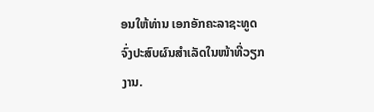ອນໃຫ້ທ່ານ ເອກອັກຄະລາຊະທູດ ຈົ່ງປະສົບຜົນສຳເລັດໃນໜ້າທີ່ວຽກງານ.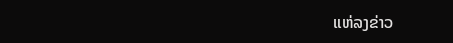ແຫ່ລງຂ່າວ